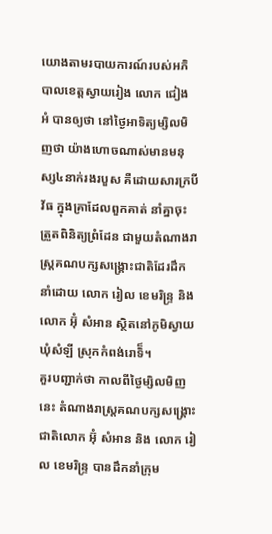យោងតាមរបាយការណ៍របស់អភិបាលខេត្តស្វាយរៀង លោក ជៀង អំ បានឲ្យថា នៅថ្ងៃអាទិត្យម្សិលមិញថា យ៉ាងហោចណាស់មានមនុស្ស៤នាក់រងរបួស គឺដោយសារក្របីវ័ធ ក្នុងគ្រាដែលពួកគាត់ នាំគ្នាចុះត្រួតពិនិត្យព្រំដែន ជាមួយតំណាងរាស្ត្រគណបក្សសង្គ្រោះជាតិដែរដឹកនាំដោយ លោក រៀល ខេមរិន្ទ្រ និងលោក អ៊ុំ សំអាន ស្ថិតនៅភូមិស្វាយ ឃុំសំឡី ស្រុកកំពង់រោទិ៏។
គួរបញ្ជាក់ថា កាលពីថ្ងៃម្សិលមិញនេះ តំណាងរាស្ត្រគណបក្សសង្គ្រោះជាតិលោក អ៊ុំ សំអាន និង លោក រៀល ខេមរិន្ទ្រ បានដឹកនាំក្រុម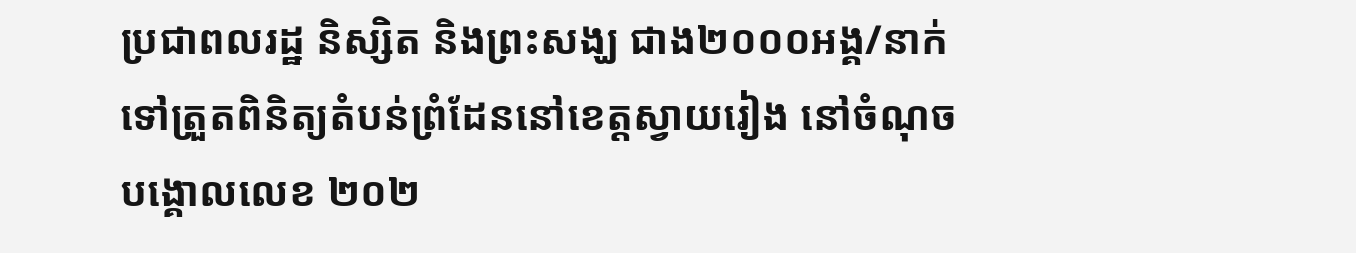ប្រជាពលរដ្ឋ និស្សិត និងព្រះសង្ឃ ជាង២០០០អង្គ/នាក់ ទៅត្រួតពិនិត្យតំបន់ព្រំដែននៅខេត្តស្វាយរៀង នៅចំណុចបង្គោលលេខ ២០២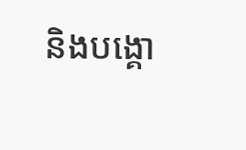និងបង្គោ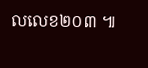លលេខ២០៣ ៕